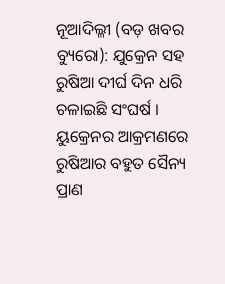ନୂଆଦିଲ୍ଳୀ (ବଡ଼ ଖବର ବ୍ୟୁରୋ): ଯୁକ୍ରେନ ସହ ରୁଷିଆ ଦୀର୍ଘ ଦିନ ଧରି ଚଳାଇଛି ସଂଘର୍ଷ । ୟୁକ୍ରେନର ଆକ୍ରମଣରେ ରୁଷିଆର ବହୁତ ସୈନ୍ୟ ପ୍ରାଣ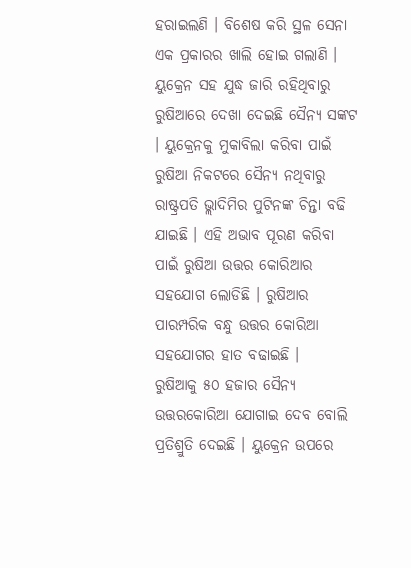ହରାଇଲଣି । ବିଶେଷ କରି ସ୍ଥଳ ସେନା ଏକ ପ୍ରକାରର ଖାଲି ହୋଇ ଗଲାଣି । ୟୁକ୍ରେନ ସହ ଯୁଦ୍ଧ ଜାରି ରହିଥିବାରୁ ରୁଷିଆରେ ଦେଖା ଦେଇଛି ସୈନ୍ୟ ସଙ୍କଟ । ୟୁକ୍ରେନକୁ ମୁକାବିଲା କରିବା ପାଇଁ ରୁଷିଆ ନିକଟରେ ସୈନ୍ୟ ନଥିବାରୁ ରାଷ୍ଟ୍ରପତି ଭ୍ଲାଦିମିର ପୁଟିନଙ୍କ ଚିନ୍ତା ବଢି ଯାଇଛି । ଏହି ଅଭାବ ପୂରଣ କରିବା ପାଇଁ ରୁଷିଆ ଉତ୍ତର କୋରିଆର ସହଯୋଗ ଲୋଡିଛି । ରୁଷିଆର ପାରମ୍ପରିକ ବନ୍ଧୁ ଉତ୍ତର କୋରିଆ ସହଯୋଗର ହାତ ବଢାଇଛି ।
ରୁଷିଆକୁ ୫୦ ହଜାର ସୈନ୍ୟ ଉତ୍ତରକୋରିଆ ଯୋଗାଇ ଦେବ ବୋଲି ପ୍ରତିଶ୍ରୁତି ଦେଇଛି । ୟୁକ୍ରେନ ଉପରେ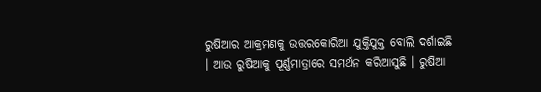ରୁଷିଆର ଆକ୍ରମଣକୁ ଉତ୍ତରକୋରିଆ ଯୁକ୍ତିଯୁକ୍ତ ବୋଲି ଦର୍ଶାଇଛି । ଆଉ ରୁଷିଆକୁ ପୂର୍ଣ୍ଣମାତ୍ରାରେ ସମର୍ଥନ କରିଆସୁଛି । ରୁଷିଆ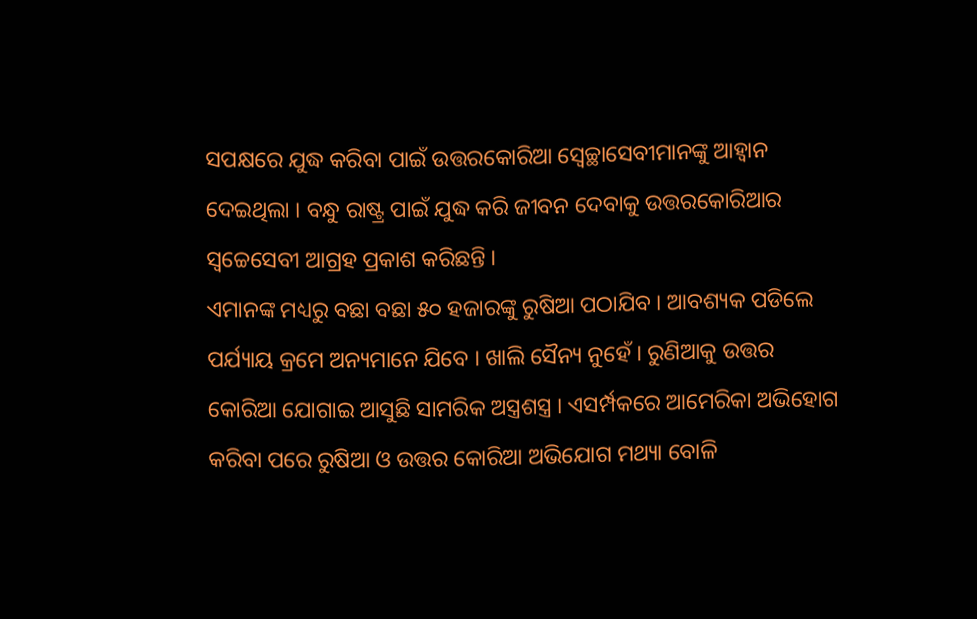ସପକ୍ଷରେ ଯୁଦ୍ଧ କରିବା ପାଇଁ ଉତ୍ତରକୋରିଆ ସ୍ୱେଚ୍ଛାସେବୀମାନଙ୍କୁ ଆହ୍ୱାନ ଦେଇଥିଲା । ବନ୍ଧୁ ରାଷ୍ଟ୍ର ପାଇଁ ଯୁଦ୍ଧ କରି ଜୀବନ ଦେବାକୁ ଉତ୍ତରକୋରିଆର ସ୍ୱଚ୍ଚେସେବୀ ଆଗ୍ରହ ପ୍ରକାଶ କରିଛନ୍ତି ।
ଏମାନଙ୍କ ମଧ୍ୟରୁ ବଛା ବଛା ୫୦ ହଜାରଙ୍କୁ ରୁଷିଆ ପଠାଯିବ । ଆବଶ୍ୟକ ପଡିଲେ ପର୍ଯ୍ୟାୟ କ୍ରମେ ଅନ୍ୟମାନେ ଯିବେ । ଖାଲି ସୈନ୍ୟ ନୁହେଁ । ରୁଣିଆକୁ ଉତ୍ତର କୋରିଆ ଯୋଗାଇ ଆସୁଛି ସାମରିକ ଅସ୍ତ୍ରଶସ୍ତ୍ର । ଏସର୍ମ୍ପକରେ ଆମେରିକା ଅଭିହୋଗ କରିବା ପରେ ରୁଷିଆ ଓ ଉତ୍ତର କୋରିଆ ଅଭିଯୋଗ ମଥ୍ୟା ବୋଳି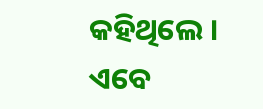କହିଥିଲେ । ଏବେ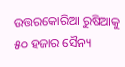ଉତ୍ତରକୋରିଆ ରୁଷିଆକୁ ୫୦ ହଜାର ସୈନ୍ୟ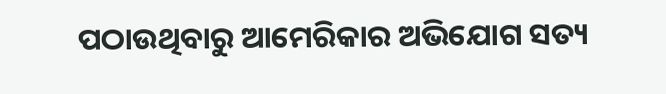ପଠାଉଥିବାରୁ ଆମେରିକାର ଅଭିଯୋଗ ସତ୍ୟ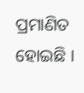ପ୍ରମାଣିତ ହୋଇଛି ।